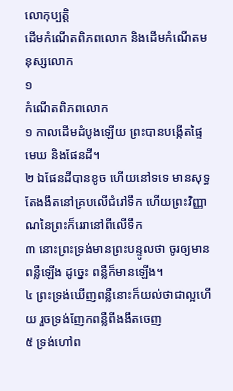លោកុប្បត្តិ
ដើមកំណើតពិភពលោក និងដើមកំណើតមនុស្សលោក
១
កំណើតពិភពលោក
១ កាលដើមដំបូងឡើយ ព្រះបានបង្កើតផ្ទៃមេឃ និងផែនដី។
២ ឯផែនដីបានខូច ហើយនៅទទេ មានសុទ្ធតែងងឹតនៅគ្របលើជំរៅទឹក ហើយព្រះវិញ្ញាណនៃព្រះក៏រេរានៅពីលើទឹក
៣ នោះព្រះទ្រង់មានព្រះបន្ទូលថា ចូរឲ្យមានពន្លឺឡើង ដូច្នេះ ពន្លឺក៏មានឡើង។
៤ ព្រះទ្រង់ឃើញពន្លឺនោះក៏យល់ថាជាល្អហើយ រួចទ្រង់ញែកពន្លឺពីងងឹតចេញ
៥ ទ្រង់ហៅព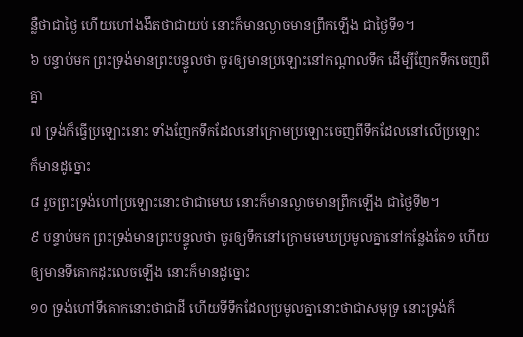ន្លឺថាជាថ្ងៃ ហើយហៅងងឹតថាជាយប់ នោះក៏មានល្ងាចមានព្រឹកឡើង ជាថ្ងៃទី១។
៦ បន្ទាប់មក ព្រះទ្រង់មានព្រះបន្ទូលថា ចូរឲ្យមានប្រឡោះនៅកណ្តាលទឹក ដើម្បីញែកទឹកចេញពីគ្នា
៧ ទ្រង់ក៏ធ្វើប្រឡោះនោះ ទាំងញែកទឹកដែលនៅក្រោមប្រឡោះចេញពីទឹកដែលនៅលើប្រឡោះ ក៏មានដូច្នោះ
៨ រួចព្រះទ្រង់ហៅប្រឡោះនោះថាជាមេឃ នោះក៏មានល្ងាចមានព្រឹកឡើង ជាថ្ងៃទី២។
៩ បន្ទាប់មក ព្រះទ្រង់មានព្រះបន្ទូលថា ចូរឲ្យទឹកនៅក្រោមមេឃប្រមូលគ្នានៅកន្លែងតែ១ ហើយឲ្យមានទីគោកដុះលេចឡើង នោះក៏មានដូច្នោះ
១០ ទ្រង់ហៅទីគោកនោះថាជាដី ហើយទីទឹកដែលប្រមូលគ្នានោះថាជាសមុទ្រ នោះទ្រង់ក៏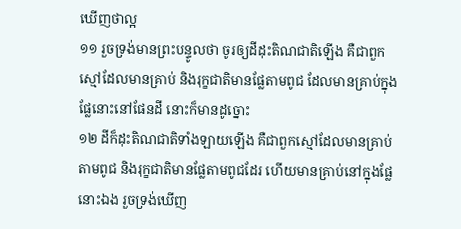ឃើញថាល្អ
១១ រួចទ្រង់មានព្រះបន្ទូលថា ចូរឲ្យដីដុះតិណជាតិឡើង គឺជាពួកស្មៅដែលមានគ្រាប់ និងរុក្ខជាតិមានផ្លែតាមពូជ ដែលមានគ្រាប់ក្នុងផ្លែនោះនៅផែនដី នោះក៏មានដូច្នោះ
១២ ដីក៏ដុះតិណជាតិទាំងឡាយឡើង គឺជាពួកស្មៅដែលមានគ្រាប់តាមពូជ និងរុក្ខជាតិមានផ្លែតាមពូជដែរ ហើយមានគ្រាប់នៅក្នុងផ្លែនោះឯង រួចទ្រង់ឃើញ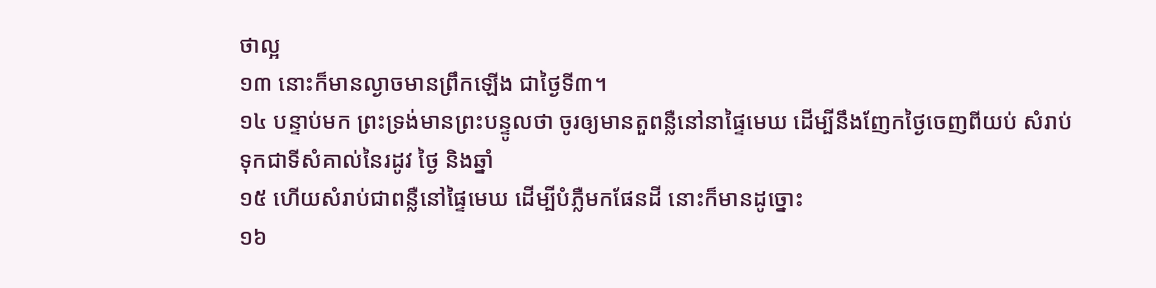ថាល្អ
១៣ នោះក៏មានល្ងាចមានព្រឹកឡើង ជាថ្ងៃទី៣។
១៤ បន្ទាប់មក ព្រះទ្រង់មានព្រះបន្ទូលថា ចូរឲ្យមានតួពន្លឺនៅនាផ្ទៃមេឃ ដើម្បីនឹងញែកថ្ងៃចេញពីយប់ សំរាប់ទុកជាទីសំគាល់នៃរដូវ ថ្ងៃ និងឆ្នាំ
១៥ ហើយសំរាប់ជាពន្លឺនៅផ្ទៃមេឃ ដើម្បីបំភ្លឺមកផែនដី នោះក៏មានដូច្នោះ
១៦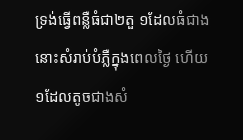ទ្រង់ធ្វើពន្លឺធំជា២តួ ១ដែលធំជាង នោះសំរាប់បំភ្លឺក្នុងពេលថ្ងៃ ហើយ១ដែលតូចជាងសំ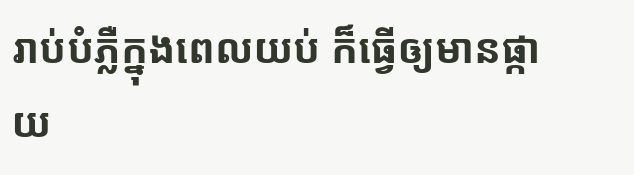រាប់បំភ្លឺក្នុងពេលយប់ ក៏ធ្វើឲ្យមានផ្កាយ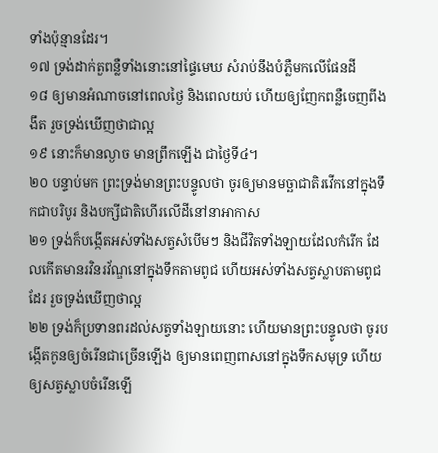ទាំងប៉ុន្មានដែរ។
១៧ ទ្រង់ដាក់តួពន្លឺទាំងនោះនៅផ្ទៃមេឃ សំរាប់នឹងបំភ្លឺមកលើផែនដី
១៨ ឲ្យមានអំណាចនៅពេលថ្ងៃ និងពេលយប់ ហើយឲ្យញែកពន្លឺចេញពីងងឹត រួចទ្រង់ឃើញថាជាល្អ
១៩ នោះក៏មានល្ងាច មានព្រឹកឡើង ជាថ្ងៃទី៤។
២០ បន្ទាប់មក ព្រះទ្រង់មានព្រះបន្ទូលថា ចូរឲ្យមានមច្ឆាជាតិរវើកនៅក្នុងទឹកជាបរិបូរ និងបក្សីជាតិហើរលើដីនៅនាអាកាស
២១ ទ្រង់ក៏បង្កើតអស់ទាំងសត្វសំបើមៗ និងជីវិតទាំងឡាយដែលកំរើក ដែលកើតមានរវិនរវ័ណ្ឌនៅក្នុងទឹកតាមពូជ ហើយអស់ទាំងសត្វស្លាបតាមពូជដែរ រួចទ្រង់ឃើញថាល្អ
២២ ទ្រង់ក៏ប្រទានពរដល់សត្វទាំងឡាយនោះ ហើយមានព្រះបន្ទូលថា ចូរបង្កើតកូនឲ្យចំរើនជាច្រើនឡើង ឲ្យមានពេញពាសនៅក្នុងទឹកសមុទ្រ ហើយឲ្យសត្វស្លាបចំរើនឡើ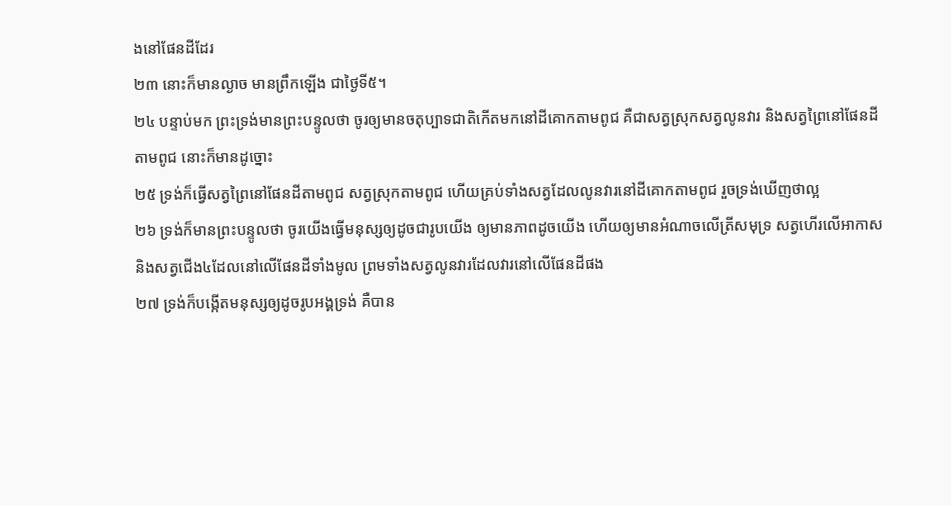ងនៅផែនដីដែរ
២៣ នោះក៏មានល្ងាច មានព្រឹកឡើង ជាថ្ងៃទី៥។
២៤ បន្ទាប់មក ព្រះទ្រង់មានព្រះបន្ទូលថា ចូរឲ្យមានចតុប្បាទជាតិកើតមកនៅដីគោកតាមពូជ គឺជាសត្វស្រុកសត្វលូនវារ និងសត្វព្រៃនៅផែនដីតាមពូជ នោះក៏មានដូច្នោះ
២៥ ទ្រង់ក៏ធ្វើសត្វព្រៃនៅផែនដីតាមពូជ សត្វស្រុកតាមពូជ ហើយគ្រប់ទាំងសត្វដែលលូនវារនៅដីគោកតាមពូជ រួចទ្រង់ឃើញថាល្អ
២៦ ទ្រង់ក៏មានព្រះបន្ទូលថា ចូរយើងធ្វើមនុស្សឲ្យដូចជារូបយើង ឲ្យមានភាពដូចយើង ហើយឲ្យមានអំណាចលើត្រីសមុទ្រ សត្វហើរលើអាកាស និងសត្វជើង៤ដែលនៅលើផែនដីទាំងមូល ព្រមទាំងសត្វលូនវារដែលវារនៅលើផែនដីផង
២៧ ទ្រង់ក៏បង្កើតមនុស្សឲ្យដូចរូបអង្គទ្រង់ គឺបាន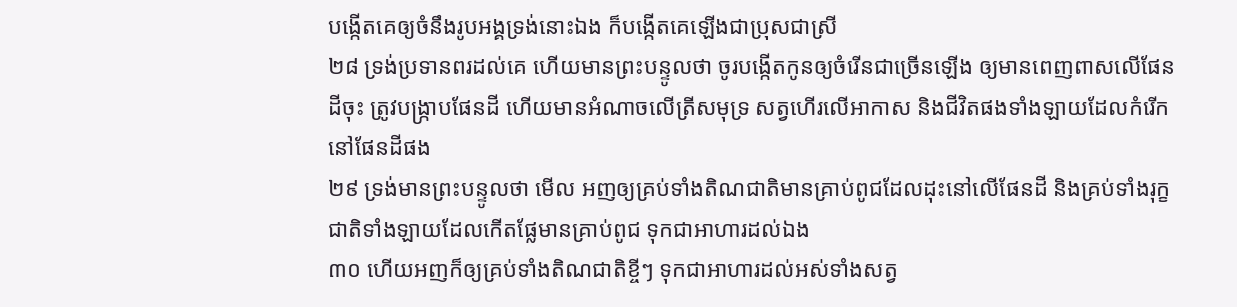បង្កើតគេឲ្យចំនឹងរូបអង្គទ្រង់នោះឯង ក៏បង្កើតគេឡើងជាប្រុសជាស្រី
២៨ ទ្រង់ប្រទានពរដល់គេ ហើយមានព្រះបន្ទូលថា ចូរបង្កើតកូនឲ្យចំរើនជាច្រើនឡើង ឲ្យមានពេញពាសលើផែនដីចុះ ត្រូវបង្ក្រាបផែនដី ហើយមានអំណាចលើត្រីសមុទ្រ សត្វហើរលើអាកាស និងជីវិតផងទាំងឡាយដែលកំរើកនៅផែនដីផង
២៩ ទ្រង់មានព្រះបន្ទូលថា មើល អញឲ្យគ្រប់ទាំងតិណជាតិមានគ្រាប់ពូជដែលដុះនៅលើផែនដី និងគ្រប់ទាំងរុក្ខជាតិទាំងឡាយដែលកើតផ្លែមានគ្រាប់ពូជ ទុកជាអាហារដល់ឯង
៣០ ហើយអញក៏ឲ្យគ្រប់ទាំងតិណជាតិខ្ចីៗ ទុកជាអាហារដល់អស់ទាំងសត្វ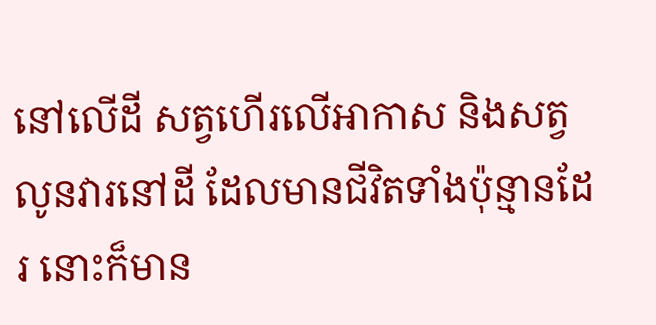នៅលើដី សត្វហើរលើអាកាស និងសត្វលូនវារនៅដី ដែលមានជីវិតទាំងប៉ុន្មានដែរ នោះក៏មាន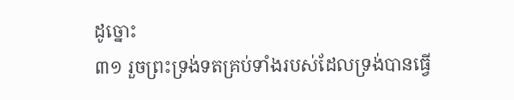ដូច្នោះ
៣១ រួចព្រះទ្រង់ទតគ្រប់ទាំងរបស់ដែលទ្រង់បានធ្វើ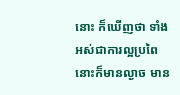នោះ ក៏ឃើញថា ទាំងអស់ជាការល្អប្រពៃ នោះក៏មានល្ងាច មាន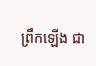ព្រឹកឡើង ជា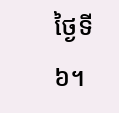ថ្ងៃទី៦។